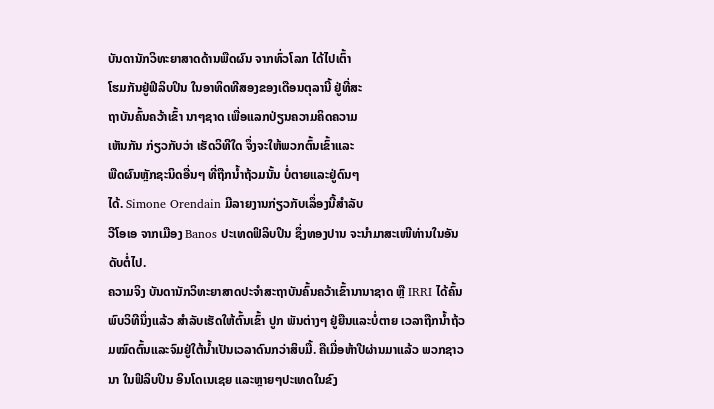ບັນດານັກວິທະຍາສາດດ້ານພືດຜົນ ຈາກທົ່ວໂລກ ໄດ້ໄປເຕົ້າ
ໂຮມກັນຢູ່ຟິລິບປິນ ໃນອາທິດທີສອງຂອງເດືອນຕຸລານີ້ ຢູ່ທີ່ສະ
ຖາບັນຄົ້ນຄວ້າເຂົ້າ ນາໆຊາດ ເພື່ອແລກປ່ຽນຄວາມຄິດຄວາມ
ເຫັນກັນ ກ່ຽວກັບວ່າ ເຮັດວິທີໃດ ຈຶ່ງຈະໃຫ້ພວກຕົ້ນເຂົ້າແລະ
ພືດຜົນຫຼັກຊະນິດອື່ນໆ ທີ່ຖືກນໍ້າຖ້ວມນັ້ນ ບໍ່ຕາຍແລະຢູ່ດົນໆ
ໄດ້. Simone Orendain ມີລາຍງານກ່ຽວກັບເລຶ່ອງນີ້ສໍາລັບ
ວີໂອເອ ຈາກເມືອງ Banos ປະເທດຟິລິບປິນ ຊຶ່ງທອງປານ ຈະນໍາມາສະເໜີທ່ານໃນອັນດັບຕໍ່ໄປ.
ຄວາມຈິງ ບັນດານັກວິທະຍາສາດປະຈໍາສະຖາບັນຄົ້ນຄວ້າເຂົ້ານານາຊາດ ຫຼື IRRI ໄດ້ຄົ້ນພົບວິທີນຶ່ງແລ້ວ ສໍາລັບເຮັດໃຫ້ຕົ້ນເຂົ້າ ປູກ ພັນຕ່າງໆ ຢູ່ຍືນແລະບໍ່ຕາຍ ເວລາຖືກນໍ້າຖ້ວມໝົດຕົ້ນແລະຈົມຢູ່ໃຕ້ນໍ້າເປັນເວລາດົນກວ່າສິບມື້. ຄືເມື່ອຫ້າປີຜ່ານມາແລ້ວ ພວກຊາວນາ ໃນຟິລິບປິນ ອິນໂດເນເຊຍ ແລະຫຼາຍໆປະເທດໃນຂົງ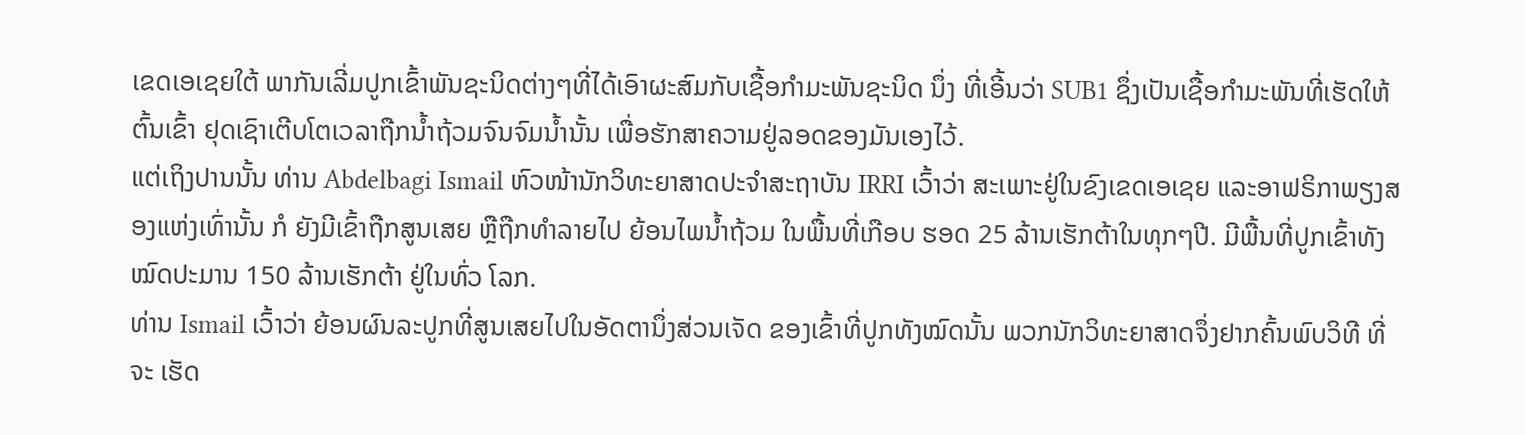ເຂດເອເຊຍໃຕ້ ພາກັນເລີ່ມປູກເຂົ້າພັນຊະນິດຕ່າງໆທີ່ໄດ້ເອົາຜະສົມກັບເຊື້ອກໍາມະພັນຊະນິດ ນຶ່ງ ທີ່ເອີ້ນວ່າ SUB1 ຊຶ່ງເປັນເຊື້ອກໍາມະພັນທີ່ເຮັດໃຫ້ຕົ້ນເຂົ້າ ຢຸດເຊົາເຕີບໂຕເວລາຖືກນໍ້າຖ້ວມຈົນຈົມນໍ້ານັ້ນ ເພື່ອຮັກສາຄວາມຢູ່ລອດຂອງມັນເອງໄວ້.
ແຕ່ເຖິງປານນັ້ນ ທ່ານ Abdelbagi Ismail ຫົວໜ້ານັກວິທະຍາສາດປະຈໍາສະຖາບັນ IRRI ເວົ້າວ່າ ສະເພາະຢູ່ໃນຂົງເຂດເອເຊຍ ແລະອາຟຣິກາພຽງສອງແຫ່ງເທົ່ານັ້ນ ກໍ ຍັງມີເຂົ້າຖືກສູນເສຍ ຫຼືຖືກທໍາລາຍໄປ ຍ້ອນໄພນໍ້າຖ້ວມ ໃນພື້ນທີ່ເກືອບ ຮອດ 25 ລ້ານເຮັກຕ້າໃນທຸກໆປີ. ມີພື້ນທີ່ປູກເຂົ້າທັງໝົດປະມານ 150 ລ້ານເຮັກຕ້າ ຢູ່ໃນທົ່ວ ໂລກ.
ທ່ານ Ismail ເວົ້າວ່າ ຍ້ອນຜົນລະປູກທີ່ສູນເສຍໄປໃນອັດຕານຶ່ງສ່ວນເຈັດ ຂອງເຂົ້າທີ່ປູກທັງໝົດນັ້ນ ພວກນັກວິທະຍາສາດຈຶ່ງຢາກຄົ້ນພົບວິທີ ທີ່ຈະ ເຮັດ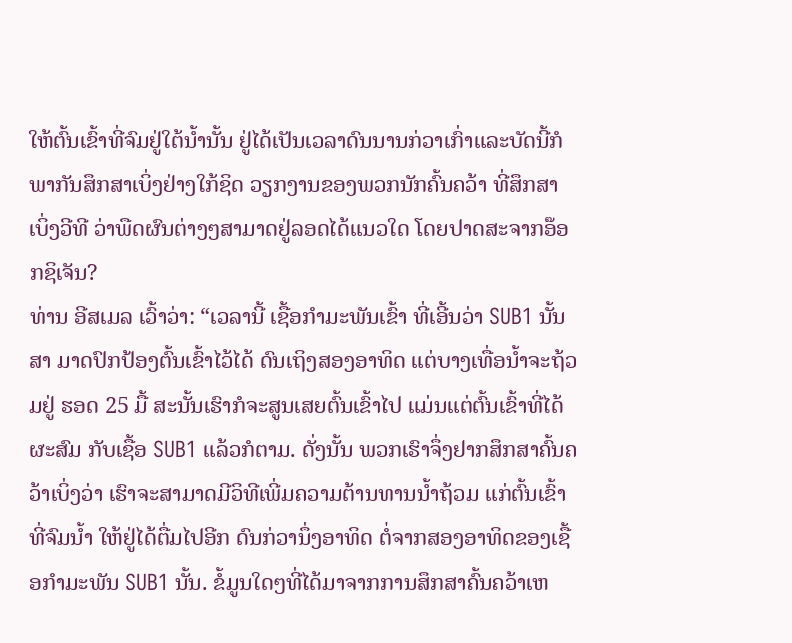ໃຫ້ຕົ້ນເຂົ້າທີ່ຈົມຢູ່ໃຕ້ນໍ້ານັ້ນ ຢູ່ໄດ້ເປັນເວລາດົນນານກ່ວາເກົ່າແລະບັດນີ້ກໍພາກັນສຶກສາເບິ່ງຢ່າງໃກ້ຊິດ ວຽກງານຂອງພວກນັກຄົ້ນຄວ້າ ທີ່ສຶກສາເບິ່ງວີທີ ວ່າພືດຜົນຕ່າງໆສາມາດຢູ່ລອດໄດ້ແນວໃດ ໂດຍປາດສະຈາກອ໊ອກຊິເຈັນ?
ທ່ານ ອີສເມລ ເວົ້າວ່າ: “ເວລານີ້ ເຊື້ອກໍາມະພັນເຂົ້າ ທີ່ເອີ້ນວ່າ SUB1 ນັ້ນ ສາ ມາດປົກປ້ອງຕົ້ນເຂົ້າໄວ້ໄດ້ ດົນເຖິງສອງອາທິດ ແຕ່ບາງເທື່ອນໍ້າຈະຖ້ວມຢູ່ ຮອດ 25 ມື້ ສະນັ້ນເຮົາກໍຈະສູນເສຍຕົ້ນເຂົ້າໄປ ແມ່ນແຕ່ຕົ້ນເຂົ້າທີ່ໄດ້ຜະສົມ ກັບເຊື້ອ SUB1 ແລ້ວກໍຕາມ. ດັ່ງນັ້ນ ພວກເຮົາຈຶ່ງຢາກສຶກສາຄົ້ນຄວ້າເບິ່ງວ່າ ເຮົາຈະສາມາດມີວິທີເພີ່ມຄວາມຕ້ານທານນໍ້າຖ້ວມ ແກ່ຕົ້ນເຂົ້າທີ່ຈົມນໍ້າ ໃຫ້ຢູ່ໄດ້ຕື່ມໄປອີກ ດົນກ່ວານຶ່ງອາທິດ ຕໍ່ຈາກສອງອາທິດຂອງເຊື້ອກໍາມະພັນ SUB1 ນັ້ນ. ຂໍ້ມູນໃດໆທີ່ໄດ້ມາຈາກການສຶກສາຄົ້ນຄວ້າເຫ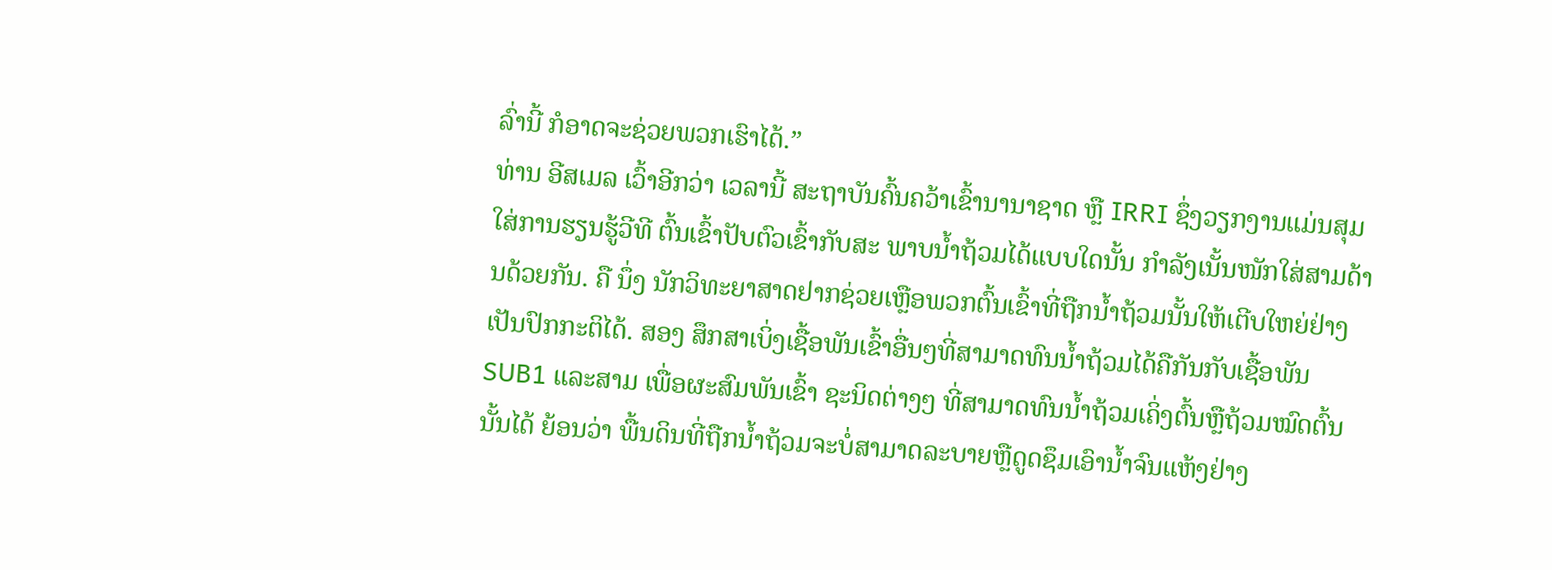ລົ່ານີ້ ກໍອາດຈະຊ່ວຍພວກເຮົາໄດ້.”
ທ່ານ ອີສເມລ ເວົ້າອີກວ່າ ເວລານີ້ ສະຖາບັນຄົ້ນຄວ້າເຂົ້ານານາຊາດ ຫຼື IRRI ຊຶ່ງວຽກງານແມ່ນສຸມໃສ່ການຮຽນຮູ້ວີທີ ຕົ້ນເຂົ້າປັບຕົວເຂົ້າກັບສະ ພາບນໍ້າຖ້ວມໄດ້ແບບໃດນັ້ນ ກໍາລັງເນັ້ນໜັກໃສ່ສາມດ້ານດ້ວຍກັນ. ຄື ນຶ່ງ ນັກວິທະຍາສາດຢາກຊ່ວຍເຫຼືອພວກຕົ້ນເຂົ້າທີ່ຖືກນໍ້າຖ້ວມນັ້ນໃຫ້ເຕີບໃຫຍ່ຢ່າງເປັນປົກກະຕິໄດ້. ສອງ ສຶກສາເບິ່ງເຊື້ອພັນເຂົ້າອື່ນໆທີ່ສາມາດທົນນໍ້າຖ້ວມໄດ້ຄືກັນກັບເຊື້ອພັນ SUB1 ແລະສາມ ເພື່ອຜະສົມພັນເຂົ້າ ຊະນິດຕ່າງໆ ທີ່ສາມາດທົນນໍ້າຖ້ວມເຄິ່ງຕົ້ນຫຼືຖ້ວມໝົດຕົ້ນນັ້ນໄດ້ ຍ້ອນວ່າ ພື້ນດິນທີ່ຖືກນໍ້າຖ້ວມຈະບໍ່ສາມາດລະບາຍຫຼືດູດຊຶມເອົານໍ້າຈົນແຫ້ງຢ່າງ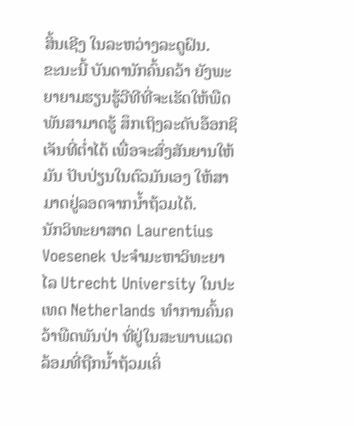ສິ້ນເຊີງ ໃນລະຫວ່າງລະດູຝົນ.
ຂະນະນີ້ ບັນດານັກຄົ້ນຄວ້າ ຍັງພະຍາຍາມຮຽນຮູ້ວີທີທີ່ຈະເຮັດໃຫ້ພືດພັນສາມາດຮູ້ ສຶກເຖິງລະດັບອ໊ອກຊິເຈັນທີ່ຕໍ່າໄດ້ ເພື່ອຈະສົ່ງສັນຍານໃຫ້ມັນ ປັບປ່ຽນໃນຕົວມັນເອງ ໃຫ້ສາມາດຢູ່ລອດຈາກນໍ້າຖ້ວມໄດ້.
ນັກວິທະຍາສາດ Laurentius Voesenek ປະຈໍາມະຫາວິທະຍາໄລ Utrecht University ໃນປະເທດ Netherlands ທໍາການຄົ້ນຄວ້າພືດພັນປ່າ ທີ່ຢູ່ໃນສະພາບແວດລ້ອມທີ່ຖືກນໍ້າຖ້ວມເຄິ່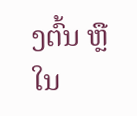ງຕົ້ນ ຫຼືໃນ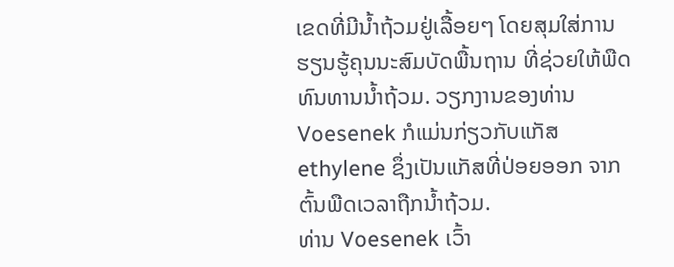ເຂດທີ່ມີນໍ້າຖ້ວມຢູ່ເລື້ອຍໆ ໂດຍສຸມໃສ່ການຮຽນຮູ້ຄຸນນະສົມບັດພື້ນຖານ ທີ່ຊ່ວຍໃຫ້ພືດທົນທານນໍ້າຖ້ວມ. ວຽກງານຂອງທ່ານ Voesenek ກໍແມ່ນກ່ຽວກັບແກັສ ethylene ຊຶ່ງເປັນແກັສທີ່ປ່ອຍອອກ ຈາກຕົ້ນພືດເວລາຖືກນໍ້າຖ້ວມ.
ທ່ານ Voesenek ເວົ້າ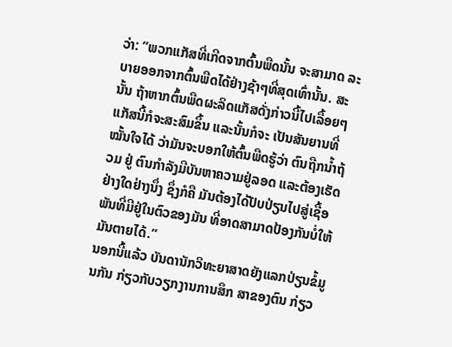ວ່າ: “ພວກແກັສທີ່ເກີດຈາກຕົ້ນພືດນັ້ນ ຈະສາມາດ ລະ ບາຍອອກຈາກຕົ້ນພືດໄດ້ຢ່າງຊ້າໆທີ່ສຸດເທົ່ານັ້ນ. ສະນັ້ນ ຖ້າຫາກຕົ້ນພືດຜະລິດແກັສດັ່ງກ່າວນີ້ໄປເລື້ອຍໆ ແກັສນີ້ກໍຈະສະສົມຂຶ້ນ ແລະນັ້ນກໍຈະ ເປັນສັນຍານທີ່ໝັ້ນໃຈໄດ້ ວ່າມັນຈະບອກໃຫ້ຕົ້ນພືດຮູ້ວ່າ ຕົນຖືກນໍ້າຖ້ວມ ຢູ່ ຕົນກໍາລັງມີບັນຫາຄວາມຢູ່ລອດ ແລະຕ້ອງເຮັດຢ່າງໃດຢ່າງນຶ່ງ ຊຶ່ງກໍຄື ມັນຕ້ອງໄດ້ປັບປ່ຽນໄປສູ່ເຊື້ອພັນທີ່ມີຢູ່ໃນຕົວຂອງມັນ ທີ່ອາດສາມາດປ້ອງກັນບໍ່ໃຫ້ ມັນຕາຍໄດ້.”
ນອກນີ້ແລ້ວ ບັນດານັກວິທະຍາສາດຍັງແລກປ່ຽນຂໍ້ມູນກັນ ກ່ຽວກັບວຽກງານການສຶກ ສາຂອງຕົນ ກ່ຽວ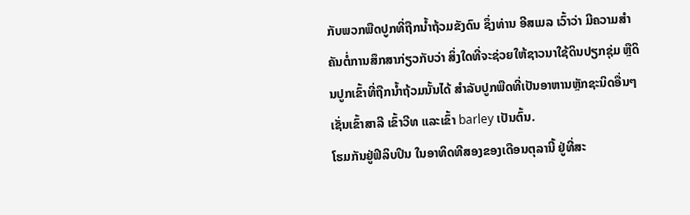ກັບພວກພືດປູກທີ່ຖືກນໍ້າຖ້ວມຂັງດົນ ຊຶ່ງທ່ານ ອີສເມລ ເວົ້າວ່າ ມີຄວາມສໍາຄັນຕໍ່ການສຶກສາກ່ຽວກັບວ່າ ສິ່ງໃດທີ່ຈະຊ່ວຍໃຫ້ຊາວນາໃຊ້ດິນປຽກຊຸ່ມ ຫຼືດິນປູກເຂົ້າທີ່ຖືກນໍ້າຖ້ວມນັ້ນໄດ້ ສໍາລັບປູກພືດທີ່ເປັນອາຫານຫຼັກຊະນິດອື່ນໆ ເຊັ່ນເຂົ້າສາລີ ເຂົ້າວີທ ແລະເຂົ້າ barley ເປັນຕົ້ນ.
ໂຮມກັນຢູ່ຟິລິບປິນ ໃນອາທິດທີສອງຂອງເດືອນຕຸລານີ້ ຢູ່ທີ່ສະ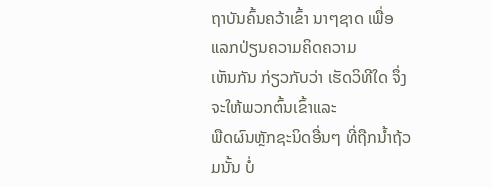ຖາບັນຄົ້ນຄວ້າເຂົ້າ ນາໆຊາດ ເພື່ອແລກປ່ຽນຄວາມຄິດຄວາມ
ເຫັນກັນ ກ່ຽວກັບວ່າ ເຮັດວິທີໃດ ຈຶ່ງຈະໃຫ້ພວກຕົ້ນເຂົ້າແລະ
ພືດຜົນຫຼັກຊະນິດອື່ນໆ ທີ່ຖືກນໍ້າຖ້ວມນັ້ນ ບໍ່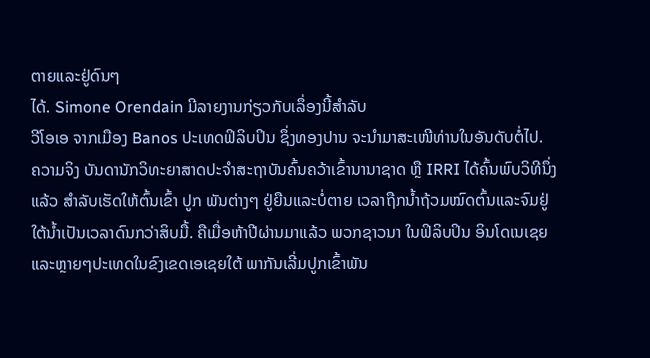ຕາຍແລະຢູ່ດົນໆ
ໄດ້. Simone Orendain ມີລາຍງານກ່ຽວກັບເລຶ່ອງນີ້ສໍາລັບ
ວີໂອເອ ຈາກເມືອງ Banos ປະເທດຟິລິບປິນ ຊຶ່ງທອງປານ ຈະນໍາມາສະເໜີທ່ານໃນອັນດັບຕໍ່ໄປ.
ຄວາມຈິງ ບັນດານັກວິທະຍາສາດປະຈໍາສະຖາບັນຄົ້ນຄວ້າເຂົ້ານານາຊາດ ຫຼື IRRI ໄດ້ຄົ້ນພົບວິທີນຶ່ງແລ້ວ ສໍາລັບເຮັດໃຫ້ຕົ້ນເຂົ້າ ປູກ ພັນຕ່າງໆ ຢູ່ຍືນແລະບໍ່ຕາຍ ເວລາຖືກນໍ້າຖ້ວມໝົດຕົ້ນແລະຈົມຢູ່ໃຕ້ນໍ້າເປັນເວລາດົນກວ່າສິບມື້. ຄືເມື່ອຫ້າປີຜ່ານມາແລ້ວ ພວກຊາວນາ ໃນຟິລິບປິນ ອິນໂດເນເຊຍ ແລະຫຼາຍໆປະເທດໃນຂົງເຂດເອເຊຍໃຕ້ ພາກັນເລີ່ມປູກເຂົ້າພັນ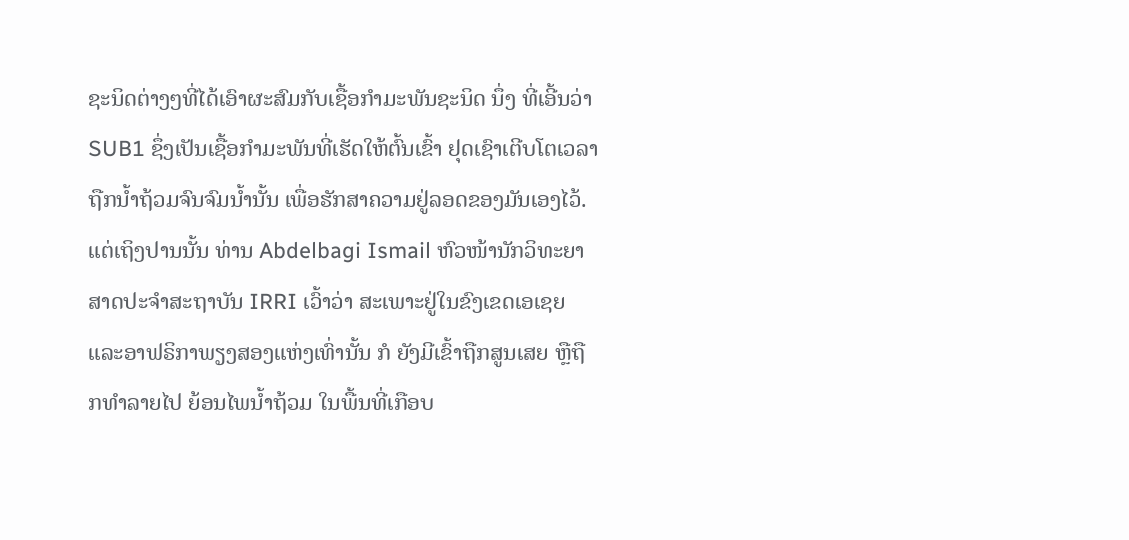ຊະນິດຕ່າງໆທີ່ໄດ້ເອົາຜະສົມກັບເຊື້ອກໍາມະພັນຊະນິດ ນຶ່ງ ທີ່ເອີ້ນວ່າ SUB1 ຊຶ່ງເປັນເຊື້ອກໍາມະພັນທີ່ເຮັດໃຫ້ຕົ້ນເຂົ້າ ຢຸດເຊົາເຕີບໂຕເວລາຖືກນໍ້າຖ້ວມຈົນຈົມນໍ້ານັ້ນ ເພື່ອຮັກສາຄວາມຢູ່ລອດຂອງມັນເອງໄວ້.
ແຕ່ເຖິງປານນັ້ນ ທ່ານ Abdelbagi Ismail ຫົວໜ້ານັກວິທະຍາສາດປະຈໍາສະຖາບັນ IRRI ເວົ້າວ່າ ສະເພາະຢູ່ໃນຂົງເຂດເອເຊຍ ແລະອາຟຣິກາພຽງສອງແຫ່ງເທົ່ານັ້ນ ກໍ ຍັງມີເຂົ້າຖືກສູນເສຍ ຫຼືຖືກທໍາລາຍໄປ ຍ້ອນໄພນໍ້າຖ້ວມ ໃນພື້ນທີ່ເກືອບ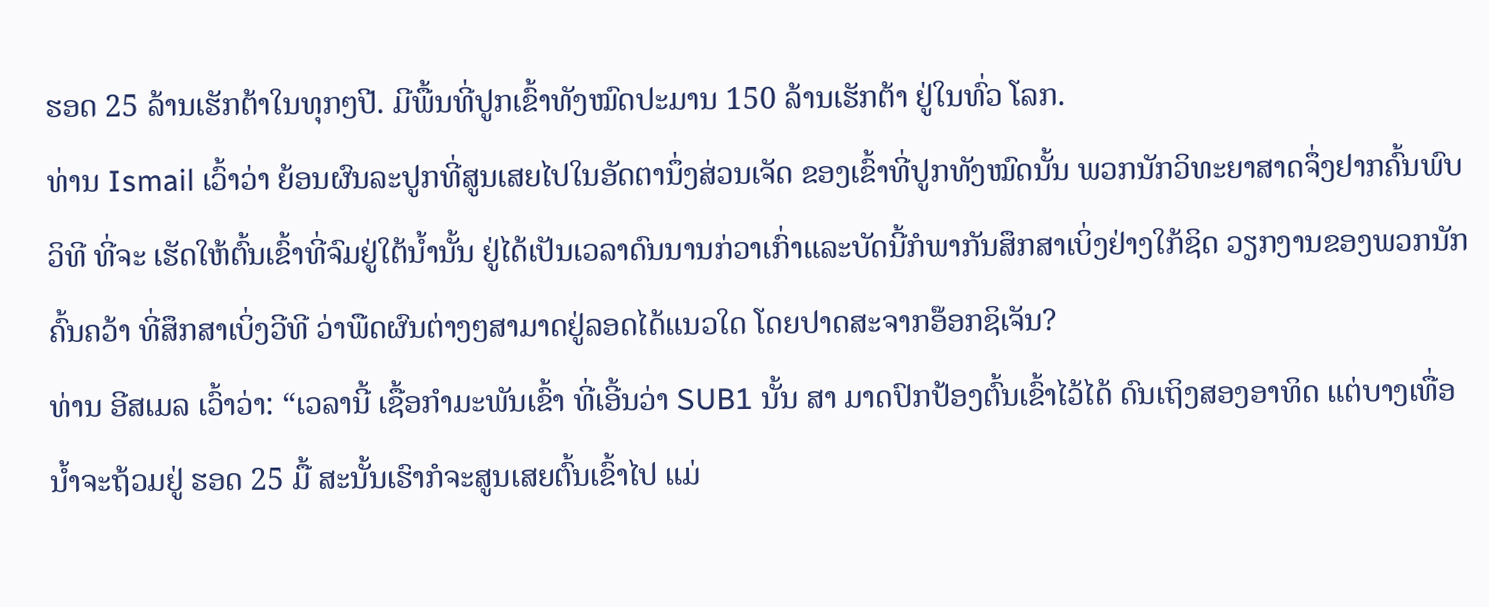ຮອດ 25 ລ້ານເຮັກຕ້າໃນທຸກໆປີ. ມີພື້ນທີ່ປູກເຂົ້າທັງໝົດປະມານ 150 ລ້ານເຮັກຕ້າ ຢູ່ໃນທົ່ວ ໂລກ.
ທ່ານ Ismail ເວົ້າວ່າ ຍ້ອນຜົນລະປູກທີ່ສູນເສຍໄປໃນອັດຕານຶ່ງສ່ວນເຈັດ ຂອງເຂົ້າທີ່ປູກທັງໝົດນັ້ນ ພວກນັກວິທະຍາສາດຈຶ່ງຢາກຄົ້ນພົບວິທີ ທີ່ຈະ ເຮັດໃຫ້ຕົ້ນເຂົ້າທີ່ຈົມຢູ່ໃຕ້ນໍ້ານັ້ນ ຢູ່ໄດ້ເປັນເວລາດົນນານກ່ວາເກົ່າແລະບັດນີ້ກໍພາກັນສຶກສາເບິ່ງຢ່າງໃກ້ຊິດ ວຽກງານຂອງພວກນັກຄົ້ນຄວ້າ ທີ່ສຶກສາເບິ່ງວີທີ ວ່າພືດຜົນຕ່າງໆສາມາດຢູ່ລອດໄດ້ແນວໃດ ໂດຍປາດສະຈາກອ໊ອກຊິເຈັນ?
ທ່ານ ອີສເມລ ເວົ້າວ່າ: “ເວລານີ້ ເຊື້ອກໍາມະພັນເຂົ້າ ທີ່ເອີ້ນວ່າ SUB1 ນັ້ນ ສາ ມາດປົກປ້ອງຕົ້ນເຂົ້າໄວ້ໄດ້ ດົນເຖິງສອງອາທິດ ແຕ່ບາງເທື່ອນໍ້າຈະຖ້ວມຢູ່ ຮອດ 25 ມື້ ສະນັ້ນເຮົາກໍຈະສູນເສຍຕົ້ນເຂົ້າໄປ ແມ່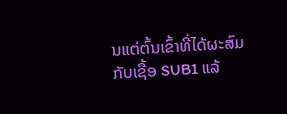ນແຕ່ຕົ້ນເຂົ້າທີ່ໄດ້ຜະສົມ ກັບເຊື້ອ SUB1 ແລ້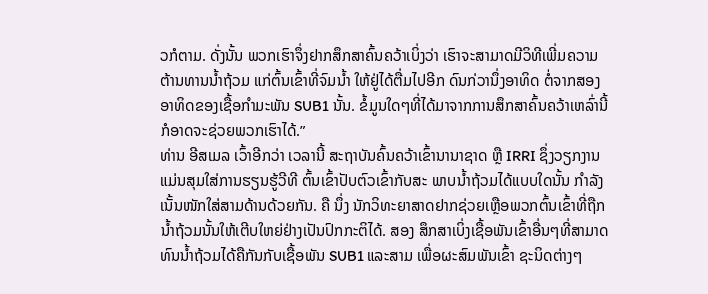ວກໍຕາມ. ດັ່ງນັ້ນ ພວກເຮົາຈຶ່ງຢາກສຶກສາຄົ້ນຄວ້າເບິ່ງວ່າ ເຮົາຈະສາມາດມີວິທີເພີ່ມຄວາມຕ້ານທານນໍ້າຖ້ວມ ແກ່ຕົ້ນເຂົ້າທີ່ຈົມນໍ້າ ໃຫ້ຢູ່ໄດ້ຕື່ມໄປອີກ ດົນກ່ວານຶ່ງອາທິດ ຕໍ່ຈາກສອງອາທິດຂອງເຊື້ອກໍາມະພັນ SUB1 ນັ້ນ. ຂໍ້ມູນໃດໆທີ່ໄດ້ມາຈາກການສຶກສາຄົ້ນຄວ້າເຫລົ່ານີ້ ກໍອາດຈະຊ່ວຍພວກເຮົາໄດ້.”
ທ່ານ ອີສເມລ ເວົ້າອີກວ່າ ເວລານີ້ ສະຖາບັນຄົ້ນຄວ້າເຂົ້ານານາຊາດ ຫຼື IRRI ຊຶ່ງວຽກງານແມ່ນສຸມໃສ່ການຮຽນຮູ້ວີທີ ຕົ້ນເຂົ້າປັບຕົວເຂົ້າກັບສະ ພາບນໍ້າຖ້ວມໄດ້ແບບໃດນັ້ນ ກໍາລັງເນັ້ນໜັກໃສ່ສາມດ້ານດ້ວຍກັນ. ຄື ນຶ່ງ ນັກວິທະຍາສາດຢາກຊ່ວຍເຫຼືອພວກຕົ້ນເຂົ້າທີ່ຖືກນໍ້າຖ້ວມນັ້ນໃຫ້ເຕີບໃຫຍ່ຢ່າງເປັນປົກກະຕິໄດ້. ສອງ ສຶກສາເບິ່ງເຊື້ອພັນເຂົ້າອື່ນໆທີ່ສາມາດທົນນໍ້າຖ້ວມໄດ້ຄືກັນກັບເຊື້ອພັນ SUB1 ແລະສາມ ເພື່ອຜະສົມພັນເຂົ້າ ຊະນິດຕ່າງໆ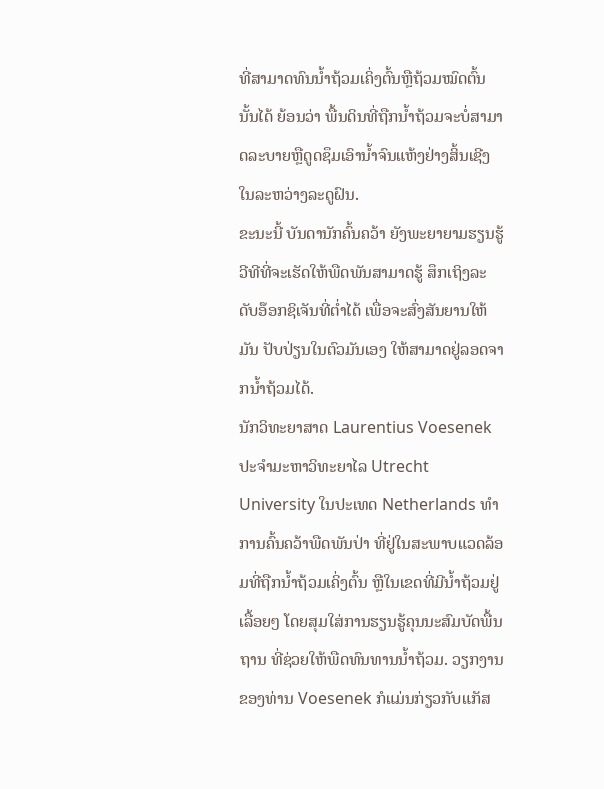ທີ່ສາມາດທົນນໍ້າຖ້ວມເຄິ່ງຕົ້ນຫຼືຖ້ວມໝົດຕົ້ນນັ້ນໄດ້ ຍ້ອນວ່າ ພື້ນດິນທີ່ຖືກນໍ້າຖ້ວມຈະບໍ່ສາມາດລະບາຍຫຼືດູດຊຶມເອົານໍ້າຈົນແຫ້ງຢ່າງສິ້ນເຊີງ ໃນລະຫວ່າງລະດູຝົນ.
ຂະນະນີ້ ບັນດານັກຄົ້ນຄວ້າ ຍັງພະຍາຍາມຮຽນຮູ້ວີທີທີ່ຈະເຮັດໃຫ້ພືດພັນສາມາດຮູ້ ສຶກເຖິງລະດັບອ໊ອກຊິເຈັນທີ່ຕໍ່າໄດ້ ເພື່ອຈະສົ່ງສັນຍານໃຫ້ມັນ ປັບປ່ຽນໃນຕົວມັນເອງ ໃຫ້ສາມາດຢູ່ລອດຈາກນໍ້າຖ້ວມໄດ້.
ນັກວິທະຍາສາດ Laurentius Voesenek ປະຈໍາມະຫາວິທະຍາໄລ Utrecht University ໃນປະເທດ Netherlands ທໍາການຄົ້ນຄວ້າພືດພັນປ່າ ທີ່ຢູ່ໃນສະພາບແວດລ້ອມທີ່ຖືກນໍ້າຖ້ວມເຄິ່ງຕົ້ນ ຫຼືໃນເຂດທີ່ມີນໍ້າຖ້ວມຢູ່ເລື້ອຍໆ ໂດຍສຸມໃສ່ການຮຽນຮູ້ຄຸນນະສົມບັດພື້ນຖານ ທີ່ຊ່ວຍໃຫ້ພືດທົນທານນໍ້າຖ້ວມ. ວຽກງານຂອງທ່ານ Voesenek ກໍແມ່ນກ່ຽວກັບແກັສ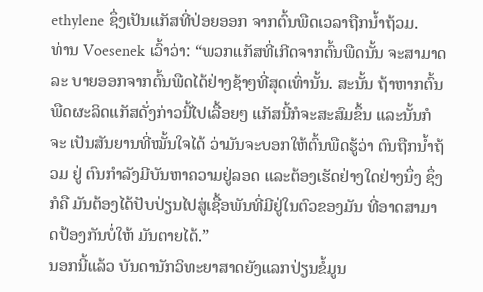ethylene ຊຶ່ງເປັນແກັສທີ່ປ່ອຍອອກ ຈາກຕົ້ນພືດເວລາຖືກນໍ້າຖ້ວມ.
ທ່ານ Voesenek ເວົ້າວ່າ: “ພວກແກັສທີ່ເກີດຈາກຕົ້ນພືດນັ້ນ ຈະສາມາດ ລະ ບາຍອອກຈາກຕົ້ນພືດໄດ້ຢ່າງຊ້າໆທີ່ສຸດເທົ່ານັ້ນ. ສະນັ້ນ ຖ້າຫາກຕົ້ນພືດຜະລິດແກັສດັ່ງກ່າວນີ້ໄປເລື້ອຍໆ ແກັສນີ້ກໍຈະສະສົມຂຶ້ນ ແລະນັ້ນກໍຈະ ເປັນສັນຍານທີ່ໝັ້ນໃຈໄດ້ ວ່າມັນຈະບອກໃຫ້ຕົ້ນພືດຮູ້ວ່າ ຕົນຖືກນໍ້າຖ້ວມ ຢູ່ ຕົນກໍາລັງມີບັນຫາຄວາມຢູ່ລອດ ແລະຕ້ອງເຮັດຢ່າງໃດຢ່າງນຶ່ງ ຊຶ່ງກໍຄື ມັນຕ້ອງໄດ້ປັບປ່ຽນໄປສູ່ເຊື້ອພັນທີ່ມີຢູ່ໃນຕົວຂອງມັນ ທີ່ອາດສາມາດປ້ອງກັນບໍ່ໃຫ້ ມັນຕາຍໄດ້.”
ນອກນີ້ແລ້ວ ບັນດານັກວິທະຍາສາດຍັງແລກປ່ຽນຂໍ້ມູນ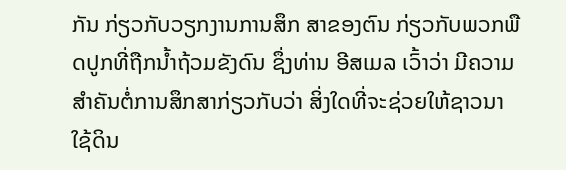ກັນ ກ່ຽວກັບວຽກງານການສຶກ ສາຂອງຕົນ ກ່ຽວກັບພວກພືດປູກທີ່ຖືກນໍ້າຖ້ວມຂັງດົນ ຊຶ່ງທ່ານ ອີສເມລ ເວົ້າວ່າ ມີຄວາມສໍາຄັນຕໍ່ການສຶກສາກ່ຽວກັບວ່າ ສິ່ງໃດທີ່ຈະຊ່ວຍໃຫ້ຊາວນາໃຊ້ດິນ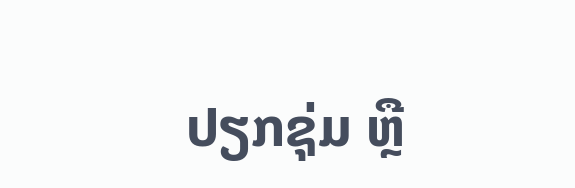ປຽກຊຸ່ມ ຫຼື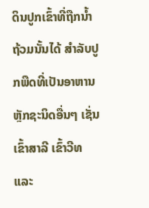ດິນປູກເຂົ້າທີ່ຖືກນໍ້າຖ້ວມນັ້ນໄດ້ ສໍາລັບປູກພືດທີ່ເປັນອາຫານຫຼັກຊະນິດອື່ນໆ ເຊັ່ນເຂົ້າສາລີ ເຂົ້າວີທ ແລະ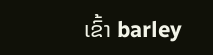ເຂົ້າ barley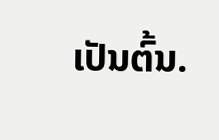ເປັນຕົ້ນ.